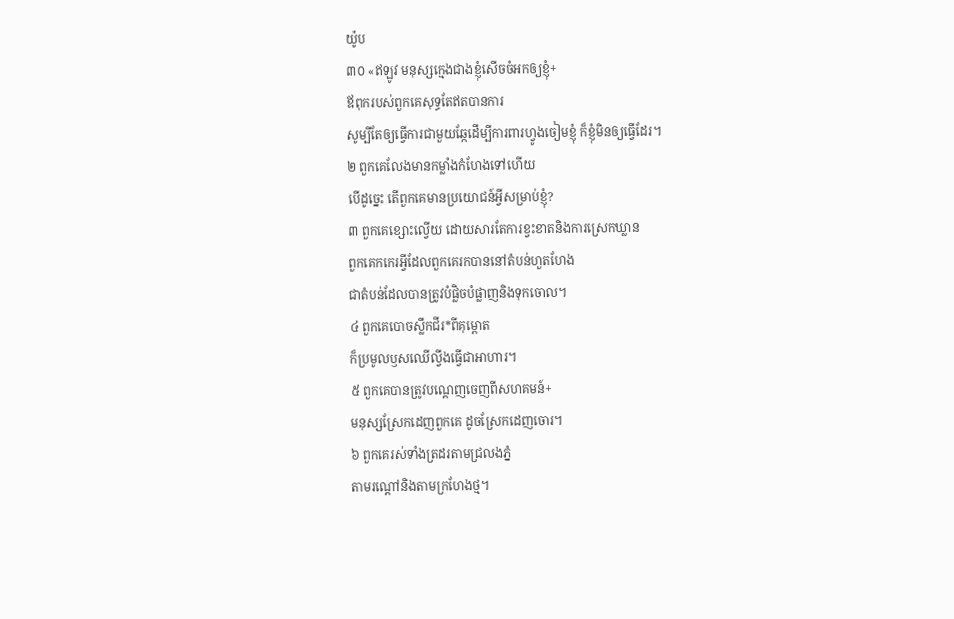យ៉ូប
៣០ «ឥឡូវ មនុស្សក្មេងជាងខ្ញុំសើចចំអកឲ្យខ្ញុំ+
ឪពុករបស់ពួកគេសុទ្ធតែឥតបានការ
សូម្បីតែឲ្យធ្វើការជាមួយឆ្កែដើម្បីការពារហ្វូងចៀមខ្ញុំ ក៏ខ្ញុំមិនឲ្យធ្វើដែរ។
២ ពួកគេលែងមានកម្លាំងកំហែងទៅហើយ
បើដូច្នេះ តើពួកគេមានប្រយោជន៍អ្វីសម្រាប់ខ្ញុំ?
៣ ពួកគេខ្សោះល្វើយ ដោយសារតែការខ្វះខាតនិងការស្រេកឃ្លាន
ពួកគេកកេរអ្វីដែលពួកគេរកបាននៅតំបន់ហួតហែង
ជាតំបន់ដែលបានត្រូវបំផ្លិចបំផ្លាញនិងទុកចោល។
៤ ពួកគេបោចស្លឹកជីរ*ពីគុម្ពោត
ក៏ប្រមូលឫសឈើល្វីងធ្វើជាអាហារ។
៥ ពួកគេបានត្រូវបណ្ដេញចេញពីសហគមន៍+
មនុស្សស្រែកដេញពួកគេ ដូចស្រែកដេញចោរ។
៦ ពួកគេរស់ទាំងត្រដរតាមជ្រលងភ្នំ
តាមរណ្ដៅនិងតាមក្រហែងថ្ម។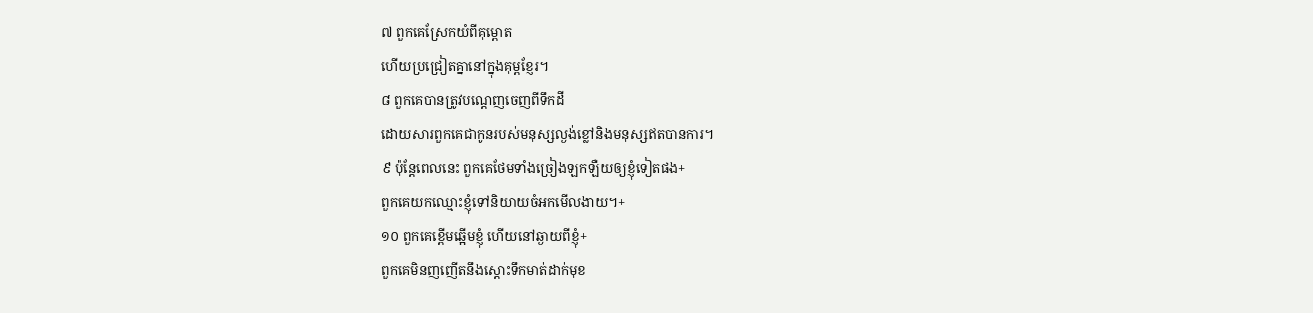៧ ពួកគេស្រែកយំពីគុម្ពោត
ហើយប្រជ្រៀតគ្នានៅក្នុងគុម្ពខ្ញែរ។
៨ ពួកគេបានត្រូវបណ្ដេញចេញពីទឹកដី
ដោយសារពួកគេជាកូនរបស់មនុស្សល្ងង់ខ្លៅនិងមនុស្សឥតបានការ។
៩ ប៉ុន្តែពេលនេះ ពួកគេថែមទាំងច្រៀងឡកឡឺយឲ្យខ្ញុំទៀតផង+
ពួកគេយកឈ្មោះខ្ញុំទៅនិយាយចំអកមើលងាយ។+
១០ ពួកគេខ្ពើមឆ្អើមខ្ញុំ ហើយនៅឆ្ងាយពីខ្ញុំ+
ពួកគេមិនញញើតនឹងស្ដោះទឹកមាត់ដាក់មុខ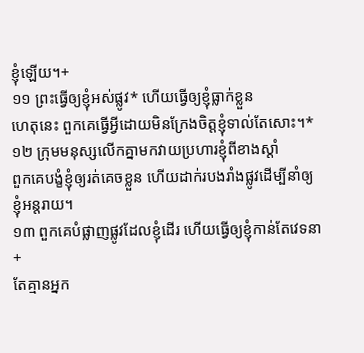ខ្ញុំឡើយ។+
១១ ព្រះធ្វើឲ្យខ្ញុំអស់ផ្លូវ* ហើយធ្វើឲ្យខ្ញុំធ្លាក់ខ្លួន
ហេតុនេះ ពួកគេធ្វើអ្វីដោយមិនក្រែងចិត្តខ្ញុំទាល់តែសោះ។*
១២ ក្រុមមនុស្សលើកគ្នាមកវាយប្រហារខ្ញុំពីខាងស្ដាំ
ពួកគេបង្ខំខ្ញុំឲ្យរត់គេចខ្លួន ហើយដាក់របងរាំងផ្លូវដើម្បីនាំឲ្យខ្ញុំអន្តរាយ។
១៣ ពួកគេបំផ្លាញផ្លូវដែលខ្ញុំដើរ ហើយធ្វើឲ្យខ្ញុំកាន់តែវេទនា+
តែគ្មានអ្នក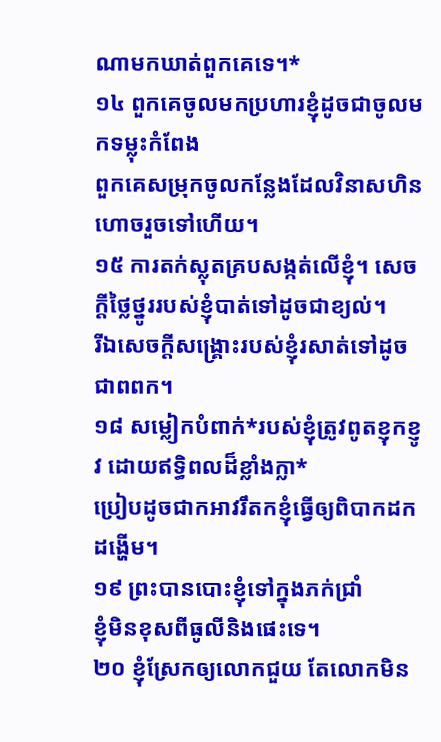ណាមកឃាត់ពួកគេទេ។*
១៤ ពួកគេចូលមកប្រហារខ្ញុំដូចជាចូលមកទម្លុះកំពែង
ពួកគេសម្រុកចូលកន្លែងដែលវិនាសហិនហោចរួចទៅហើយ។
១៥ ការតក់ស្លុតគ្របសង្កត់លើខ្ញុំ។ សេចក្ដីថ្លៃថ្នូររបស់ខ្ញុំបាត់ទៅដូចជាខ្យល់។
រីឯសេចក្ដីសង្គ្រោះរបស់ខ្ញុំរសាត់ទៅដូចជាពពក។
១៨ សម្លៀកបំពាក់*របស់ខ្ញុំត្រូវពូតខ្ញុកខ្ញូវ ដោយឥទ្ធិពលដ៏ខ្លាំងក្លា*
ប្រៀបដូចជាកអាវរឹតកខ្ញុំធ្វើឲ្យពិបាកដកដង្ហើម។
១៩ ព្រះបានបោះខ្ញុំទៅក្នុងភក់ជ្រាំ
ខ្ញុំមិនខុសពីធូលីនិងផេះទេ។
២០ ខ្ញុំស្រែកឲ្យលោកជួយ តែលោកមិន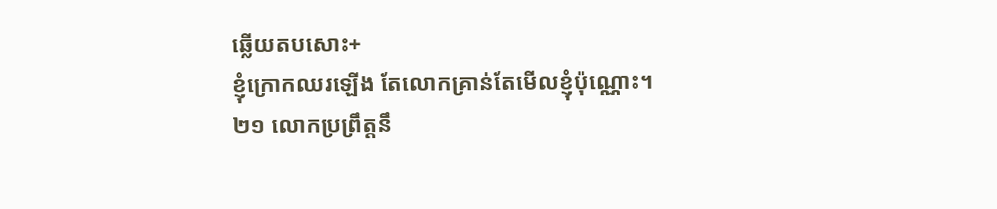ឆ្លើយតបសោះ+
ខ្ញុំក្រោកឈរឡើង តែលោកគ្រាន់តែមើលខ្ញុំប៉ុណ្ណោះ។
២១ លោកប្រព្រឹត្តនឹ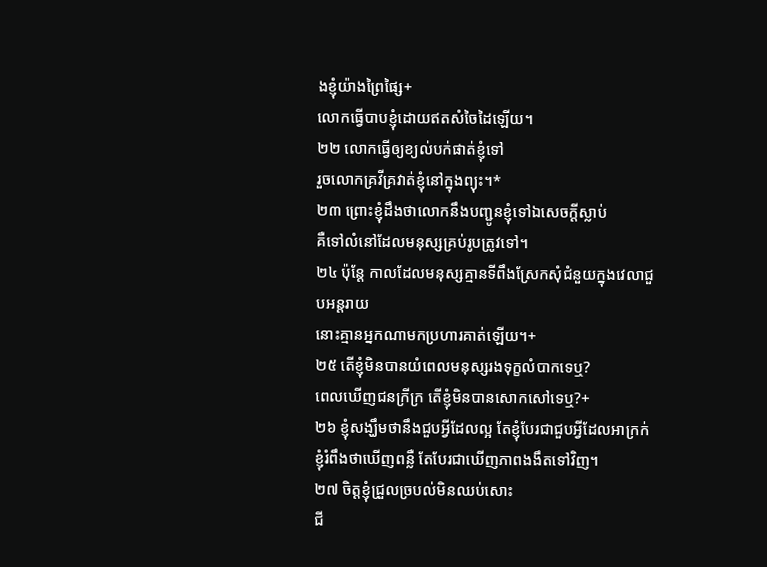ងខ្ញុំយ៉ាងព្រៃផ្សៃ+
លោកធ្វើបាបខ្ញុំដោយឥតសំចៃដៃឡើយ។
២២ លោកធ្វើឲ្យខ្យល់បក់ផាត់ខ្ញុំទៅ
រួចលោកគ្រវីគ្រវាត់ខ្ញុំនៅក្នុងព្យុះ។*
២៣ ព្រោះខ្ញុំដឹងថាលោកនឹងបញ្ជូនខ្ញុំទៅឯសេចក្ដីស្លាប់
គឺទៅលំនៅដែលមនុស្សគ្រប់រូបត្រូវទៅ។
២៤ ប៉ុន្តែ កាលដែលមនុស្សគ្មានទីពឹងស្រែកសុំជំនួយក្នុងវេលាជួបអន្តរាយ
នោះគ្មានអ្នកណាមកប្រហារគាត់ឡើយ។+
២៥ តើខ្ញុំមិនបានយំពេលមនុស្សរងទុក្ខលំបាកទេឬ?
ពេលឃើញជនក្រីក្រ តើខ្ញុំមិនបានសោកសៅទេឬ?+
២៦ ខ្ញុំសង្ឃឹមថានឹងជួបអ្វីដែលល្អ តែខ្ញុំបែរជាជួបអ្វីដែលអាក្រក់
ខ្ញុំរំពឹងថាឃើញពន្លឺ តែបែរជាឃើញភាពងងឹតទៅវិញ។
២៧ ចិត្តខ្ញុំជ្រួលច្របល់មិនឈប់សោះ
ជី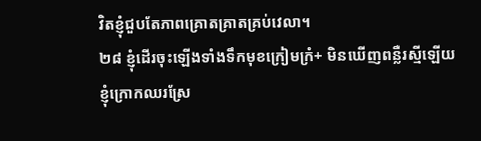វិតខ្ញុំជួបតែភាពគ្រោតគ្រាតគ្រប់វេលា។
២៨ ខ្ញុំដើរចុះឡើងទាំងទឹកមុខក្រៀមក្រំ+ មិនឃើញពន្លឺរស្មីឡើយ
ខ្ញុំក្រោកឈរស្រែ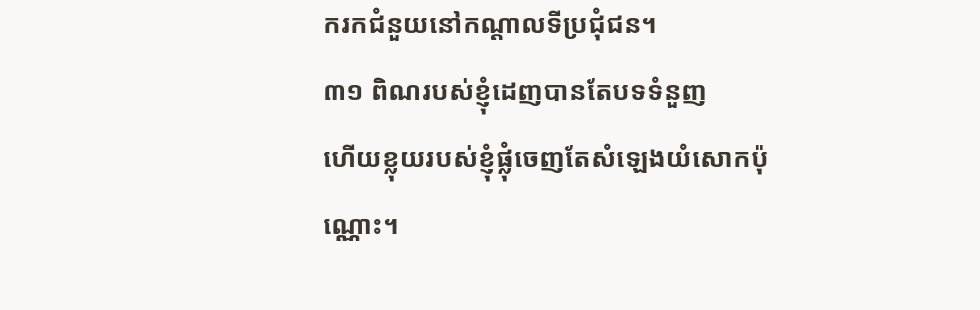ករកជំនួយនៅកណ្ដាលទីប្រជុំជន។
៣១ ពិណរបស់ខ្ញុំដេញបានតែបទទំនួញ
ហើយខ្លុយរបស់ខ្ញុំផ្លុំចេញតែសំឡេងយំសោកប៉ុណ្ណោះ។